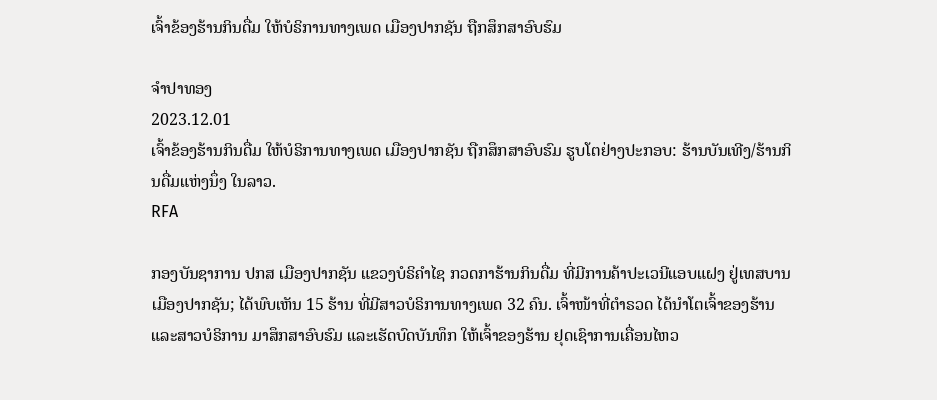ເຈົ້າຂ້ອງຮ້ານກິນດື່ມ ໃຫ້ບໍຣິການທາງເພດ ເມືອງປາກຊັນ ຖືກສຶກສາອົບຮົມ

ຈຳປາທອງ
2023.12.01
ເຈົ້າຂ້ອງຮ້ານກິນດື່ມ ໃຫ້ບໍຣິການທາງເພດ ເມືອງປາກຊັນ ຖືກສຶກສາອົບຮົມ ຮູບໂຕຢ່າງປະກອບ: ຮ້ານບັນເທີງ/ຮ້ານກິນດື່ມແຫ່ງນຶ່ງ ໃນລາວ.
RFA

ກອງບັນຊາການ ປກສ ເມືອງປາກຊັນ ແຂວງບໍຣິຄໍາໄຊ ກວດກາຮ້ານກິນດື່ມ ທີ່ມີການຄ້າປະເວນີແອບແຝງ ຢູ່ເທສບານເມືອງປາກຊັນ; ໄດ້ພົບເຫັນ 15 ຮ້ານ ທີ່ມີສາວບໍຣິການທາງເພດ 32 ຄົນ. ເຈົ້າໜ້າທີ່ຕໍາຣວດ ໄດ້ນໍາໂຕເຈົ້າຂອງຮ້ານ ແລະສາວບໍຣິການ ມາສຶກສາອົບຮົມ ແລະເຮັດບົດບັນທຶກ ໃຫ້ເຈົ້າຂອງຮ້ານ ຢຸດເຊົາການເຄື່ອນໄຫວ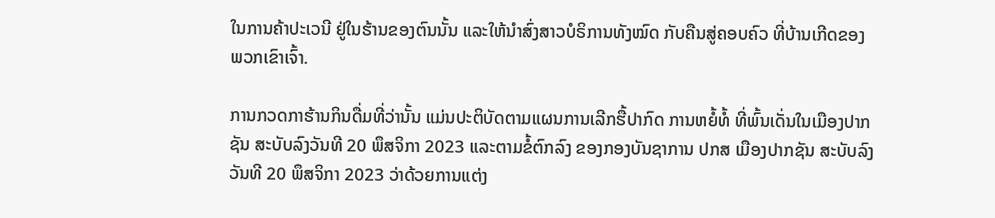ໃນການຄ້າປະເວນີ ຢູ່ໃນຮ້ານຂອງຕົນນັ້ນ ແລະໃຫ້ນໍາສົ່ງສາວບໍຣິການທັງໝົດ ກັບຄືນສູ່ຄອບຄົວ ທີ່ບ້ານເກີດຂອງພວກເຂົາເຈົ້າ.

ການກວດກາຮ້ານກິນດື່ມທີ່ວ່ານັ້ນ ແມ່ນປະຕິບັດຕາມແຜນການເລີກຮື້ປາກົດ ການຫຍໍ້ທໍ້ ທີ່ພົ້ນເດັ່ນໃນເມືອງປາກຊັນ ສະບັບລົງວັນທີ 20 ພຶສຈິກາ 2023 ແລະຕາມຂໍ້ຕົກລົງ ຂອງກອງບັນຊາການ ປກສ ເມືອງປາກຊັນ ສະບັບລົງວັນທີ 20 ພຶສຈິກາ 2023 ວ່າດ້ວຍການແຕ່ງ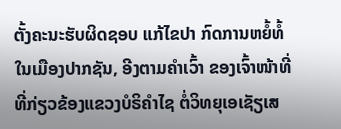ຕັ້ງຄະນະຮັບຜິດຊອບ ແກ້ໄຂປາ ກົດການຫຍໍ້ທໍ້ ໃນເມືອງປາກຊັນ, ອີງຕາມຄໍາເວົ້າ ຂອງເຈົ້າໜ້າທີ່ທີ່ກ່ຽວຂ້ອງແຂວງບໍຣິຄໍາໄຊ ຕໍ່ວິທຍຸເອເຊັຽເສ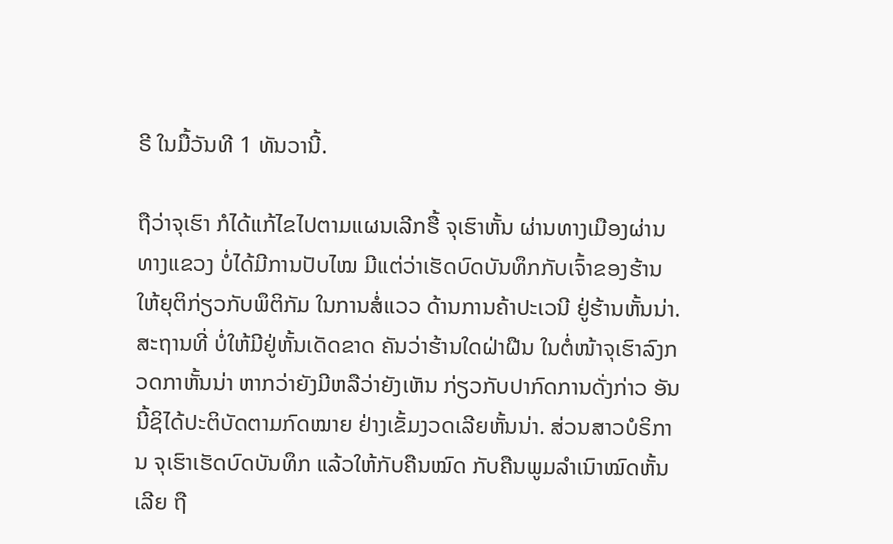ຣີ ໃນມື້ວັນທີ 1 ທັນວານີ້.

ຖືວ່າຈຸເຮົາ ກໍໄດ້ແກ້ໄຂໄປຕາມແຜນເລີກຮື້ ຈຸເຮົາຫັ້ນ ຜ່ານທາງເມືອງຜ່ານທາງແຂວງ ບໍ່ໄດ້ມີການປັບໄໝ ມີແຕ່ວ່າເຮັດບົດບັນທຶກກັບເຈົ້າຂອງຮ້ານ ໃຫ້ຍຸຕິກ່ຽວກັບພຶຕິກັມ ໃນການສໍ່ແວວ ດ້ານການຄ້າປະເວນີ ຢູ່ຮ້ານຫັ້ນນ່າ. ສະຖານທີ່ ບໍ່ໃຫ້ມີຢູ່ຫັ້ນເດັດຂາດ ຄັນວ່າຮ້ານໃດຝ່າຝືນ ໃນຕໍ່ໜ້າຈຸເຮົາລົງກວດກາຫັ້ນນ່າ ຫາກວ່າຍັງມີຫລືວ່າຍັງເຫັນ ກ່ຽວກັບປາກົດການດັ່ງກ່າວ ອັນນີ້ຊິໄດ້ປະຕິບັດຕາມກົດໝາຍ ຢ່າງເຂັ້ມງວດເລີຍຫັ້ນນ່າ. ສ່ວນສາວບໍຣິການ ຈຸເຮົາເຮັດບົດບັນທຶກ ແລ້ວໃຫ້ກັບຄືນໝົດ ກັບຄືນພູມລໍາເນົາໝົດຫັ້ນເລີຍ ຖື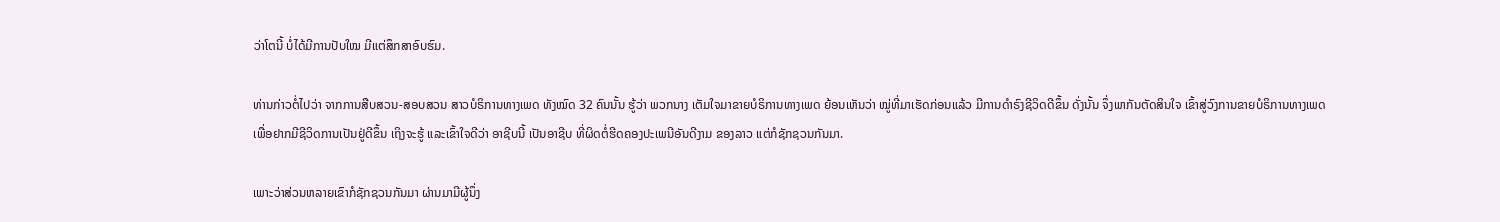ວ່າໂຕນີ້ ບໍ່ໄດ້ມີການປັບໃໝ ມີແຕ່ສຶກສາອົບຮົມ.

ທ່ານກ່າວຕໍ່ໄປວ່າ ຈາກການສືບສວນ-ສອບສວນ ສາວບໍຣິການທາງເພດ ທັງໝົດ 32 ຄົນນັ້ນ ຮູ້ວ່າ ພວກນາງ ເຕັມໃຈມາຂາຍບໍຣິການທາງເພດ ຍ້ອນເຫັນວ່າ ໝູ່ທີ່ມາເຮັດກ່ອນແລ້ວ ມີການດໍາຣົງຊີວິດດີຂຶ້ນ ດັ່ງນັ້ນ ຈຶ່ງພາກັນຕັດສິນໃຈ ເຂົ້າສູ່ວົງການຂາຍບໍຣິການທາງເພດ ເພື່ອຢາກມີຊີວິດການເປັນຢູ່ດີຂຶ້ນ ເຖິງຈະຮູ້ ແລະເຂົ້າໃຈດີວ່າ ອາຊີບນີ້ ເປັນອາຊີບ ທີ່ຜິດຕໍ່ຮີດຄອງປະເພນີອັນດີງາມ ຂອງລາວ ແຕ່ກໍຊັກຊວນກັນມາ.

ເພາະວ່າສ່ວນຫລາຍເຂົາກໍຊັກຊວນກັນມາ ຜ່ານມາມີຜູ້ນຶ່ງ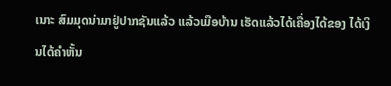ເນາະ ສົມມຸດນ່າມາຢູ່ປາກຊັນແລ້ວ ແລ້ວເມືອບ້ານ ເຮັດແລ້ວໄດ້ເຄື່ອງໄດ້ຂອງ ໄດ້ເງິນໄດ້ຄໍາຫັ້ນ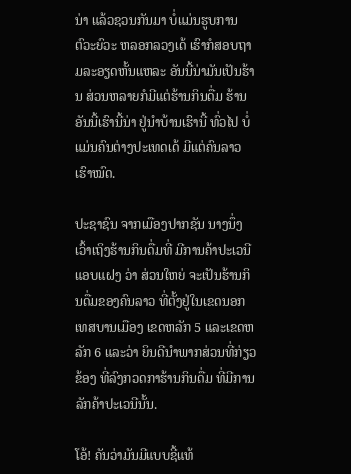ນ່າ ແລ້ວຊວນກັນມາ ບໍ່ແມ່ນຮູບການຕົວະຍົວະ ຫລອກລວງເດ້ ເຮົາກໍສອບຖາມລະອຽດຫັ້ນແຫລະ ອັນນີ້ນ່າມັນເປັນຮ້ານ ສ່ວນຫລາຍກໍມີແຕ່ຮ້ານກິນດື່ມ ຮ້ານອັນນີ້ເຮົານີ້ນ່າ ຢູ່ນໍາບ້ານເຮົານີ້ ທົ່ວໄປ ບໍ່ແມ່ນຄົນຕ່າງປະເທດເດ້ ມີແຕ່ຄົນລາວເຮົາໝົດ.

ປະຊາຊົນ ຈາກເມືອງປາກຊັນ ນາງນຶ່ງ ເວົ້າເຖິງຮ້ານກິນດື່ມທີ່ ມີການຄ້າປະເວນີແອບແຝງ ວ່າ ສ່ວນໃຫຍ່ ຈະເປັນຮ້ານກິນດື່ມຂອງຄົນລາວ ທີ່ຕັ້ງຢູ່ໃນເຂດນອກເທສບານເມືອງ ເຂດຫລັກ 5 ແລະເຂດຫລັກ 6 ແລະວ່າ ຍິນດີນໍາພາກສ່ວນທີ່ກ່ຽວຂ້ອງ ທີ່ລົງກວດກາຮ້ານກິນດື່ມ ທີ່ມີການລັກຄ້າປະເວນີນັ້ນ.

ໂອ້! ຄັນວ່າມັນມີແບບຊີ້ແທ້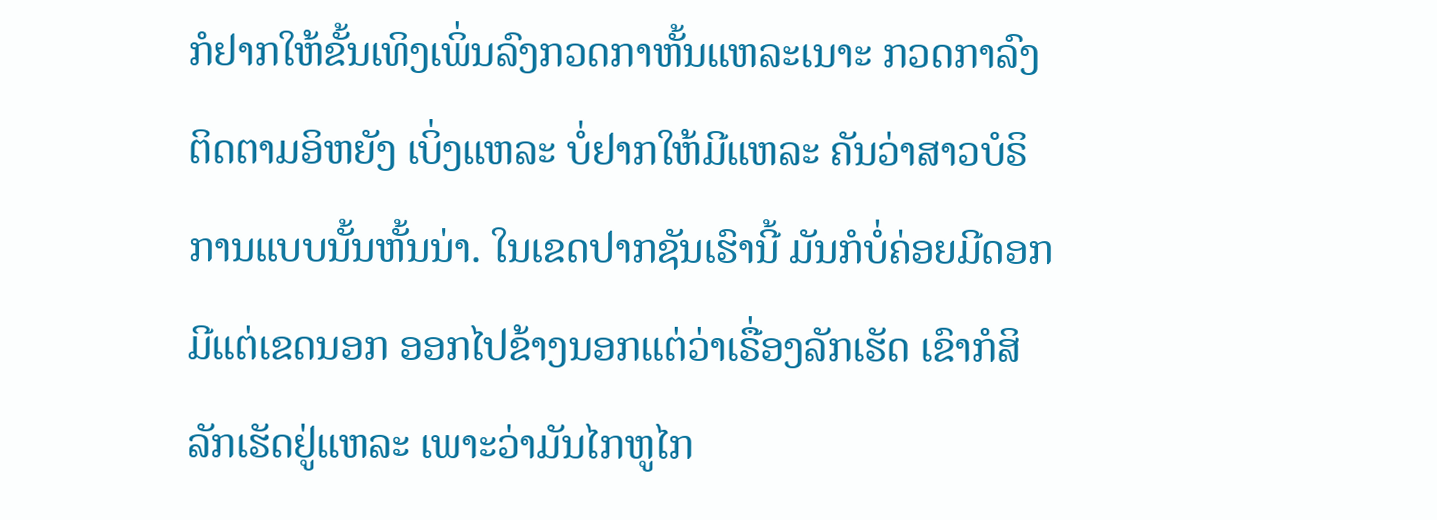ກໍຢາກໃຫ້ຂັ້ນເທິງເພິ່ນລົງກວດກາຫັ້ນແຫລະເນາະ ກວດກາລົງຕິດຕາມອິຫຍັງ ເບິ່ງແຫລະ ບໍ່ຢາກໃຫ້ມີແຫລະ ຄັນວ່າສາວບໍຣິການແບບນັ້ນຫັ້ນນ່າ. ໃນເຂດປາກຊັນເຮົານີ້ ມັນກໍບໍ່ຄ່ອຍມີດອກ ມີແຕ່ເຂດນອກ ອອກໄປຂ້າງນອກແຕ່ວ່າເຣື່ອງລັກເຮັດ ເຂົາກໍສິລັກເຮັດຢູ່ແຫລະ ເພາະວ່າມັນໄກຫູໄກ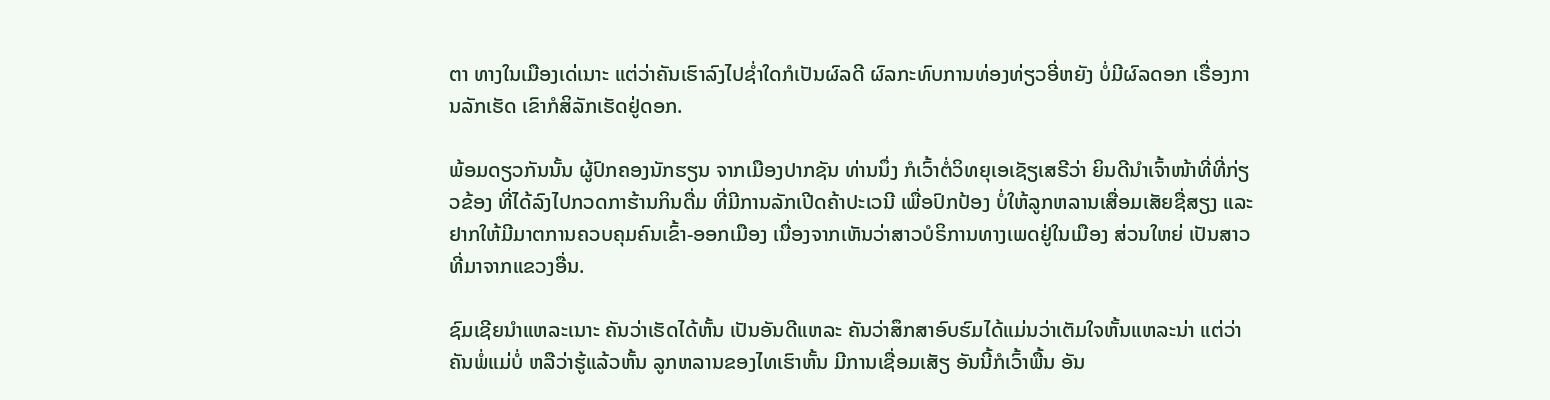ຕາ ທາງໃນເມືອງເດ່ເນາະ ແຕ່ວ່າຄັນເຮົາລົງໄປຊໍ່າໃດກໍເປັນຜົລດີ ຜົລກະທົບການທ່ອງທ່ຽວອີ່ຫຍັງ ບໍ່ມີຜົລດອກ ເຣື່ອງການລັກເຮັດ ເຂົາກໍສິລັກເຮັດຢູ່ດອກ.

ພ້ອມດຽວກັນນັ້ນ ຜູ້ປົກຄອງນັກຮຽນ ຈາກເມືອງປາກຊັນ ທ່ານນຶ່ງ ກໍເວົ້າຕໍ່ວິທຍຸເອເຊັຽເສຣີວ່າ ຍິນດີນໍາເຈົ້າໜ້າທີ່ທີ່ກ່ຽວຂ້ອງ ທີ່ໄດ້ລົງໄປກວດກາຮ້ານກິນດື່ມ ທີ່ມີການລັກເປີດຄ້າປະເວນີ ເພື່ອປົກປ້ອງ ບໍ່ໃຫ້ລູກຫລານເສື່ອມເສັຍຊື່ສຽງ ແລະຢາກໃຫ້ມີມາຕການຄວບຄຸມຄົນເຂົ້າ-ອອກເມືອງ ເນື່ອງຈາກເຫັນວ່າສາວບໍຣິການທາງເພດຢູ່ໃນເມືອງ ສ່ວນໃຫຍ່ ເປັນສາວທີ່ມາຈາກແຂວງອື່ນ.

ຊົມເຊີຍນໍາແຫລະເນາະ ຄັນວ່າເຮັດໄດ້ຫັ້ນ ເປັນອັນດີແຫລະ ຄັນວ່າສຶກສາອົບຮົມໄດ້ແມ່ນວ່າເຕັມໃຈຫັ້ນແຫລະນ່າ ແຕ່ວ່າຄັນພໍ່ແມ່ບໍ່ ຫລືວ່າຮູ້ແລ້ວຫັ້ນ ລູກຫລານຂອງໄທເຮົາຫັ້ນ ມີການເຊື່ອມເສັຽ ອັນນີ້ກໍເວົ້າພື້ນ ອັນ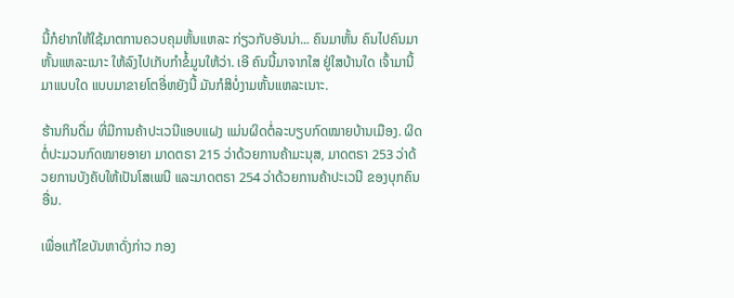ນີ້ກໍຢາກໃຫ້ໃຊ້ມາຕການຄວບຄຸມຫັ້ນແຫລະ ກ່ຽວກັບອັນນ່າ... ຄົນມາຫັ້ນ ຄົນໄປຄົນມາຫັ້ນແຫລະເນາະ ໃຫ້ລົງໄປເກັບກໍາຂໍ້ມູນໃຫ້ວ່າ. ເອີ ຄົນນີ້ມາຈາກໃສ ຢູ່ໃສບ້ານໃດ ເຈົ້າມານີ້ ມາແບບໃດ ແບບມາຂາຍໂຕອີ່ຫຍັງນີ້ ມັນກໍສິບໍ່ງາມຫັ້ນແຫລະເນາະ.

ຮ້ານກິນດື່ມ ທີ່ມີການຄ້າປະເວນີແອບແຝງ ແມ່ນຜິດຕໍ່ລະບຽບກົດໝາຍບ້ານເມືອງ. ຜິດຕໍ່ປະມວນກົດໝາຍອາຍາ ມາດຕຣາ 215 ວ່າດ້ວຍການຄ້າມະນຸສ, ມາດຕຣາ 253 ວ່າດ້ວຍການບັງຄັບໃຫ້ເປັນໂສເພນີ ແລະມາດຕຣາ 254 ວ່າດ້ວຍການຄ້າປະເວນີ ຂອງບຸກຄົນອື່ນ.

ເພື່ອແກ້ໄຂບັນຫາດັ່ງກ່າວ ກອງ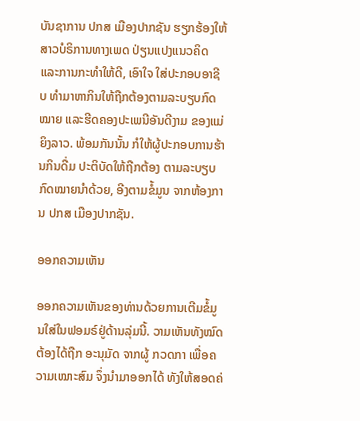ບັນຊາການ ປກສ ເມືອງປາກຊັນ ຮຽກຮ້ອງໃຫ້ສາວບໍຣິການທາງເພດ ປ່ຽນແປງແນວຄິດ ແລະການກະທໍາໃຫ້ດີ, ເອົາໃຈ ໃສ່ປະກອບອາຊີບ ທໍາມາຫາກິນໃຫ້ຖືກຕ້ອງຕາມລະບຽບກົດໝາຍ ແລະຮີດຄອງປະເພນີອັນດີງາມ ຂອງແມ່ຍິງລາວ. ພ້ອມກັນນັ້ນ ກໍໃຫ້ຜູ້ປະກອບການຮ້ານກິນດື່ມ ປະຕິບັດໃຫ້ຖືກຕ້ອງ ຕາມລະບຽບກົດໝາຍນໍາດ້ວຍ, ອີງຕາມຂໍ້ມູນ ຈາກຫ້ອງການ ປກສ ເມືອງປາກຊັນ.

ອອກຄວາມເຫັນ

ອອກຄວາມເຫັນຂອງທ່ານດ້ວຍການເຕີມຂໍ້ມູນໃສ່ໃນຟອມຣ໌ຢູ່ດ້ານລຸ່ມນີ້. ວາມເຫັນທັງໝົດ ຕ້ອງໄດ້ຖືກ ອະນຸມັດ ຈາກຜູ້ ກວດກາ ເພື່ອຄວາມເໝາະສົມ ຈຶ່ງນໍາມາອອກໄດ້ ທັງໃຫ້ສອດຄ່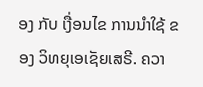ອງ ກັບ ເງື່ອນໄຂ ການນຳໃຊ້ ຂອງ ວິທຍຸເອເຊັຍເສຣີ. ຄວາ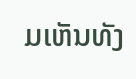ມເຫັນທັງ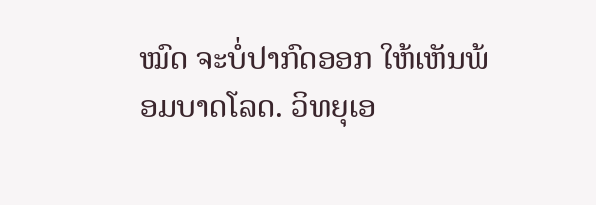ໝົດ ຈະບໍ່ປາກົດອອກ ໃຫ້ເຫັນພ້ອມບາດໂລດ. ວິທຍຸເອ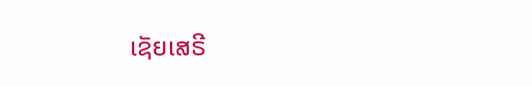ເຊັຍເສຣີ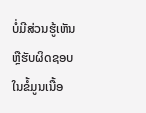ບໍ່ມີສ່ວນຮູ້ເຫັນ ຫຼືຮັບຜິດຊອບ ໃນຂໍ້ມູນເນື້ອ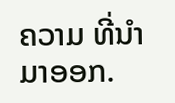ຄວາມ ທີ່ນໍາມາອອກ.